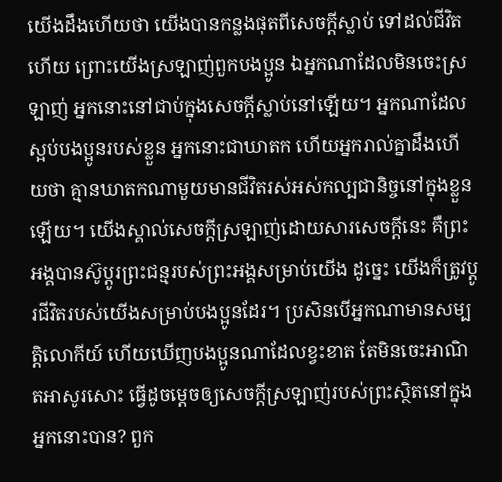យើងដឹងហើយថា យើងបានកន្លងផុតពីសេចក្ដីស្លាប់ ទៅដល់ជីវិតហើយ ព្រោះយើងស្រឡាញ់ពួកបងប្អូន ឯអ្នកណាដែលមិនចេះស្រឡាញ់ អ្នកនោះនៅជាប់ក្នុងសេចក្ដីស្លាប់នៅឡើយ។ អ្នកណាដែលស្អប់បងប្អូនរបស់ខ្លួន អ្នកនោះជាឃាតក ហើយអ្នករាល់គ្នាដឹងហើយថា គ្មានឃាតកណាមួយមានជីវិតរស់អស់កល្បជានិច្ចនៅក្នុងខ្លួនឡើយ។ យើងស្គាល់សេចក្ដីស្រឡាញ់ដោយសារសេចក្ដីនេះ គឺព្រះអង្គបានស៊ូប្តូរព្រះជន្មរបស់ព្រះអង្គសម្រាប់យើង ដូច្នេះ យើងក៏ត្រូវប្តូរជីវិតរបស់យើងសម្រាប់បងប្អូនដែរ។ ប្រសិនបើអ្នកណាមានសម្បត្តិលោកីយ៍ ហើយឃើញបងប្អូនណាដែលខ្វះខាត តែមិនចេះអាណិតអាសូរសោះ ធ្វើដូចម្តេចឲ្យសេចក្ដីស្រឡាញ់របស់ព្រះស្ថិតនៅក្នុងអ្នកនោះបាន? ពួក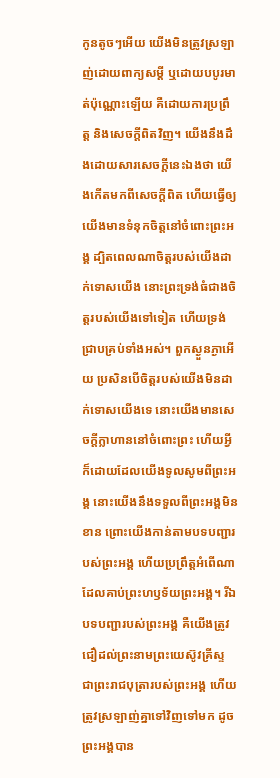កូនតូចៗអើយ យើងមិនត្រូវស្រឡាញ់ដោយពាក្យសម្ដី ឬដោយបបូរមាត់ប៉ុណ្ណោះឡើយ គឺដោយការប្រព្រឹត្ត និងសេចក្ដីពិតវិញ។ យើងនឹងដឹងដោយសារសេចក្ដីនេះឯងថា យើងកើតមកពីសេចក្ដីពិត ហើយធ្វើឲ្យយើងមានទំនុកចិត្តនៅចំពោះព្រះអង្គ ដ្បិតពេលណាចិត្តរបស់យើងដាក់ទោសយើង នោះព្រះទ្រង់ធំជាងចិត្តរបស់យើងទៅទៀត ហើយទ្រង់ជ្រាបគ្រប់ទាំងអស់។ ពួកស្ងួនភ្ងាអើយ ប្រសិនបើចិត្តរបស់យើងមិនដាក់ទោសយើងទេ នោះយើងមានសេចក្ដីក្លាហាននៅចំពោះព្រះ ហើយអ្វីក៏ដោយដែលយើងទូលសូមពីព្រះអង្គ នោះយើងនឹងទទួលពីព្រះអង្គមិនខាន ព្រោះយើងកាន់តាមបទបញ្ជារបស់ព្រះអង្គ ហើយប្រព្រឹត្តអំពើណាដែលគាប់ព្រះហឫទ័យព្រះអង្គ។ រីឯបទបញ្ជារបស់ព្រះអង្គ គឺយើងត្រូវជឿដល់ព្រះនាមព្រះយេស៊ូវគ្រីស្ទ ជាព្រះរាជបុត្រារបស់ព្រះអង្គ ហើយត្រូវស្រឡាញ់គ្នាទៅវិញទៅមក ដូចព្រះអង្គបាន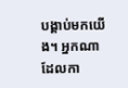បង្គាប់មកយើង។ អ្នកណាដែលកា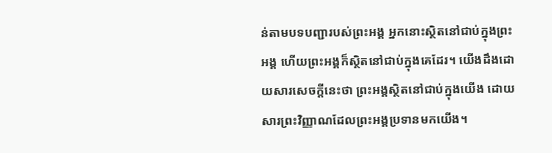ន់តាមបទបញ្ជារបស់ព្រះអង្គ អ្នកនោះស្ថិតនៅជាប់ក្នុងព្រះអង្គ ហើយព្រះអង្គក៏ស្ថិតនៅជាប់ក្នុងគេដែរ។ យើងដឹងដោយសារសេចក្ដីនេះថា ព្រះអង្គស្ថិតនៅជាប់ក្នុងយើង ដោយសារព្រះវិញ្ញាណដែលព្រះអង្គប្រទានមកយើង។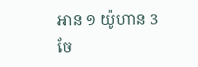អាន ១ យ៉ូហាន 3
ចែ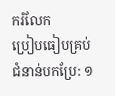ករំលែក
ប្រៀបធៀបគ្រប់ជំនាន់បកប្រែ: ១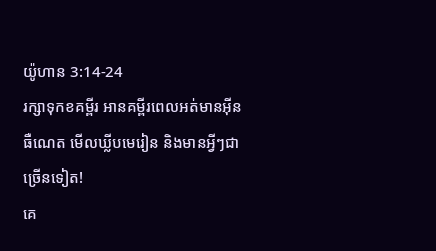យ៉ូហាន 3:14-24
រក្សាទុកខគម្ពីរ អានគម្ពីរពេលអត់មានអ៊ីនធឺណេត មើលឃ្លីបមេរៀន និងមានអ្វីៗជាច្រើនទៀត!
គេ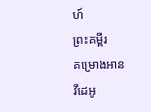ហ៍
ព្រះគម្ពីរ
គម្រោងអាន
វីដេអូ